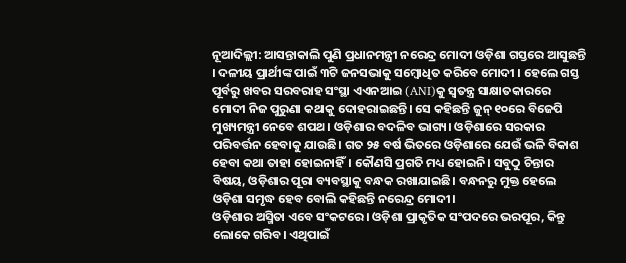ନୂଆଦିଲ୍ଲୀ: ଆସନ୍ତାକାଲି ପୁଣି ପ୍ରଧାନମନ୍ତ୍ରୀ ନରେନ୍ଦ୍ର ମୋଦୀ ଓଡ଼ିଶା ଗସ୍ତରେ ଆସୁଛନ୍ତି । ଦଳୀୟ ପ୍ରାର୍ଥୀଙ୍କ ପାଇଁ ୩ଟି ଜନସଭାକୁ ସମ୍ବୋଧିତ କରିବେ ମୋଦୀ । ହେଲେ ଗସ୍ତ ପୂର୍ବରୁ ଖବର ସରବରାହ ସଂସ୍ଥା ଏଏନଆଇ (ANI)କୁ ସ୍ବତନ୍ତ୍ର ସାକ୍ଷାତକାରରେ ମୋଦୀ ନିଜ ପୁରୁଣା କଥାକୁ ଦୋହରାଇଛନ୍ତି। ସେ କହିଛନ୍ତି ଜୁନ୍ ୧୦ରେ ବିଜେପି ମୁଖ୍ୟମନ୍ତ୍ରୀ ନେବେ ଶପଥ। ଓଡ଼ିଶାର ବଦଳିବ ଭାଗ୍ୟ। ଓଡ଼ିଶାରେ ସରକାର ପରିବର୍ତ୍ତନ ହେବାକୁ ଯାଉଛି। ଗତ ୨୫ ବର୍ଷ ଭିତରେ ଓଡ଼ିଶାରେ ଯେଉଁ ଭଳି ବିକାଶ ହେବା କଥା ତାହା ହୋଇନାହିଁ। କୌଣସି ପ୍ରଗତି ମଧ୍ୟ ହୋଇନି। ସବୁଠୁ ଚିନ୍ତାର ବିଷୟ, ଓଡ଼ିଶାର ପୂରା ବ୍ୟବସ୍ଥାକୁ ବନ୍ଧକ ରଖାଯାଇଛି। ବନ୍ଧନରୁ ମୁକ୍ତ ହେଲେ ଓଡ଼ିଶା ସମୃଦ୍ଧ ହେବ ବୋଲି କହିଛନ୍ତି ନରେନ୍ଦ୍ର ମୋଦୀ।
ଓଡ଼ିଶାର ଅସ୍ମିତା ଏବେ ସଂକଟରେ। ଓଡ଼ିଶା ପ୍ରାକୃତିକ ସଂପଦରେ ଭରପୂର, କିନ୍ତୁ ଲୋକେ ଗରିବ। ଏଥିପାଇଁ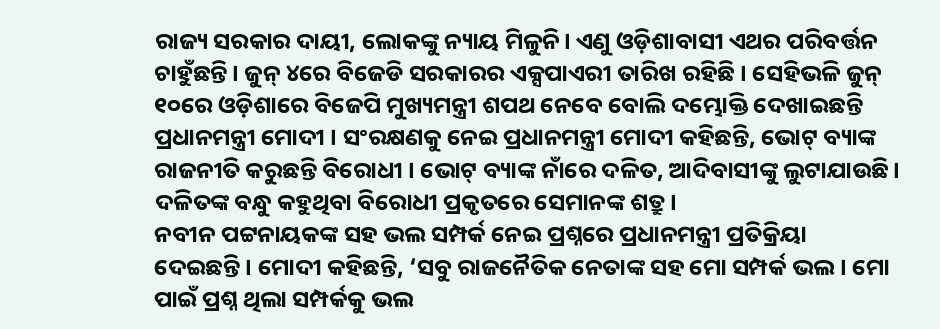ରାଜ୍ୟ ସରକାର ଦାୟୀ, ଲୋକଙ୍କୁ ନ୍ୟାୟ ମିଳୁନି। ଏଣୁ ଓଡ଼ିଶାବାସୀ ଏଥର ପରିବର୍ତ୍ତନ ଚାହୁଁଛନ୍ତି । ଜୁନ୍ ୪ରେ ବିଜେଡି ସରକାରର ଏକ୍ସପାଏରୀ ତାରିଖ ରହିଛି । ସେହିଭଳି ଜୁନ୍ ୧୦ରେ ଓଡ଼ିଶାରେ ବିଜେପି ମୁଖ୍ୟମନ୍ତ୍ରୀ ଶପଥ ନେବେ ବୋଲି ଦମ୍ଭୋକ୍ତି ଦେଖାଇଛନ୍ତି ପ୍ରଧାନମନ୍ତ୍ରୀ ମୋଦୀ । ସଂରକ୍ଷଣକୁ ନେଇ ପ୍ରଧାନମନ୍ତ୍ରୀ ମୋଦୀ କହିଛନ୍ତି, ଭୋଟ୍ ବ୍ୟାଙ୍କ ରାଜନୀତି କରୁଛନ୍ତି ବିରୋଧୀ । ଭୋଟ୍ ବ୍ୟାଙ୍କ ନାଁରେ ଦଳିତ, ଆଦିବାସୀଙ୍କୁ ଲୁଟାଯାଉଛି। ଦଳିତଙ୍କ ବନ୍ଧୁ କହୁଥିବା ବିରୋଧୀ ପ୍ରକୃତରେ ସେମାନଙ୍କ ଶତ୍ରୁ।
ନବୀନ ପଟ୍ଟନାୟକଙ୍କ ସହ ଭଲ ସମ୍ପର୍କ ନେଇ ପ୍ରଶ୍ନରେ ପ୍ରଧାନମନ୍ତ୍ରୀ ପ୍ରତିକ୍ରିୟା ଦେଇଛନ୍ତି। ମୋଦୀ କହିଛନ୍ତି, ‘ସବୁ ରାଜନୈତିକ ନେତାଙ୍କ ସହ ମୋ ସମ୍ପର୍କ ଭଲ। ମୋ ପାଇଁ ପ୍ରଶ୍ନ ଥିଲା ସମ୍ପର୍କକୁ ଭଲ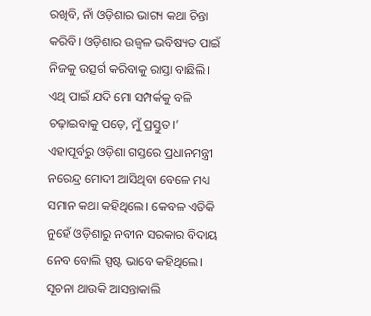ରଖିବି, ନାଁ ଓଡ଼ିଶାର ଭାଗ୍ୟ କଥା ଚିନ୍ତା କରିବି। ଓଡ଼ିଶାର ଉଜ୍ବଳ ଭବିଷ୍ୟତ ପାଇଁ ନିଜକୁ ଉତ୍ସର୍ଗ କରିବାକୁ ରାସ୍ତା ବାଛିଲି। ଏଥି ପାଇଁ ଯଦି ମୋ ସମ୍ପର୍କକୁ ବଳି ଚଢ଼ାଇବାକୁ ପଡ଼େ, ମୁଁ ପ୍ରସ୍ତୁତ।’
ଏହାପୂର୍ବରୁ ଓଡ଼ିଶା ଗସ୍ତରେ ପ୍ରଧାନମନ୍ତ୍ରୀ ନରେନ୍ଦ୍ର ମୋଦୀ ଆସିଥିବା ବେଳେ ମଧ୍ୟ ସମାନ କଥା କହିଥିଲେ। କେବଳ ଏତିକି ନୁହେଁ ଓଡ଼ିଶାରୁ ନବୀନ ସରକାର ବିଦାୟ ନେବ ବୋଲି ସ୍ପଷ୍ଟ ଭାବେ କହିଥିଲେ। ସୂଚନା ଥାଉକି ଆସନ୍ତାକାଲି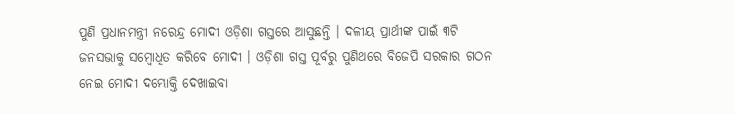ପୁଣି ପ୍ରଧାନମନ୍ତ୍ରୀ ନରେନ୍ଦ୍ର ମୋଦୀ ଓଡ଼ିଶା ଗସ୍ତରେ ଆସୁଛନ୍ତି । ଦଳୀୟ ପ୍ରାର୍ଥୀଙ୍କ ପାଇଁ ୩ଟି ଜନସଭାକୁ ସମ୍ବୋଧିତ କରିବେ ମୋଦୀ । ଓଡ଼ିଶା ଗସ୍ତ ପୂର୍ବରୁ ପୁଣିଥରେ ବିଜେପି ସରକାର ଗଠନ ନେଇ ମୋଦୀ ଦମ୍ଭୋକ୍ତି ଦେଖାଇବା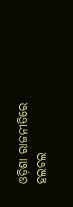ଓଡ଼ିଶା ରାଜନୀତିରେ ହଲଚଲ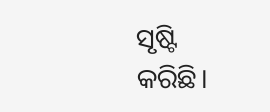ସୃଷ୍ଟି କରିଛି।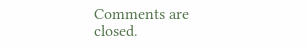Comments are closed.